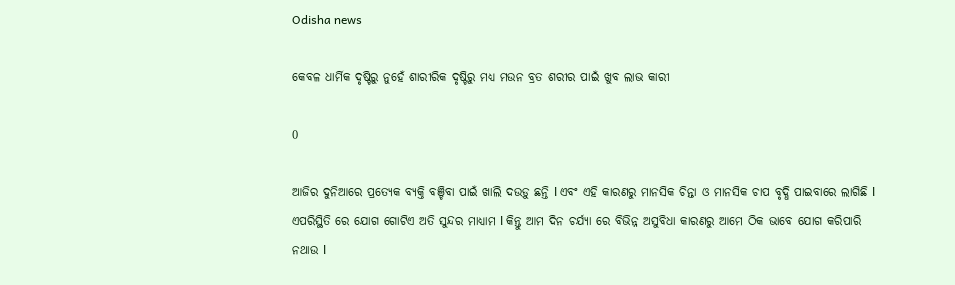Odisha news

କେବଳ ଧାର୍ମିକ ଦୃଷ୍ଟିରୁ ନୁହେଁ ଶାରୀରିକ ଦୃଷ୍ଟିରୁ ମଧ୍ୟ ମଉନ ବ୍ରତ ଶରୀର ପାଇଁ ଖୁବ ଲାଭ କାରୀ

0

ଆଜିର ଦୁନିଆରେ ପ୍ରତ୍ୟେକ ବ୍ୟକ୍ତି ବଞ୍ଚିବା ପାଇଁ ଖାଲି ଦଉଡ଼ୁ ଛନ୍ତି l ଏବଂ ଏହି କାରଣରୁ ମାନସିକ ଚିନ୍ତା ଓ ମାନସିକ ଚାପ ବୃଦ୍ଧି ପାଇବାରେ ଲାଗିଛି l ଏପରିସ୍ଥିତି ରେ ଯୋଗ ଗୋଟିଏ ଅତି ସୁନ୍ଦର ମାଧ୍ୟାମ l କିନ୍ତୁ ଆମ ଦିନ ଚର୍ଯ୍ୟା ରେ ବିଭିନ୍ନ ଅସୁବିଧା କାରଣରୁ ଆମେ ଠିକ ଭାବେ ଯୋଗ କରିପାରି ନଥାଉ l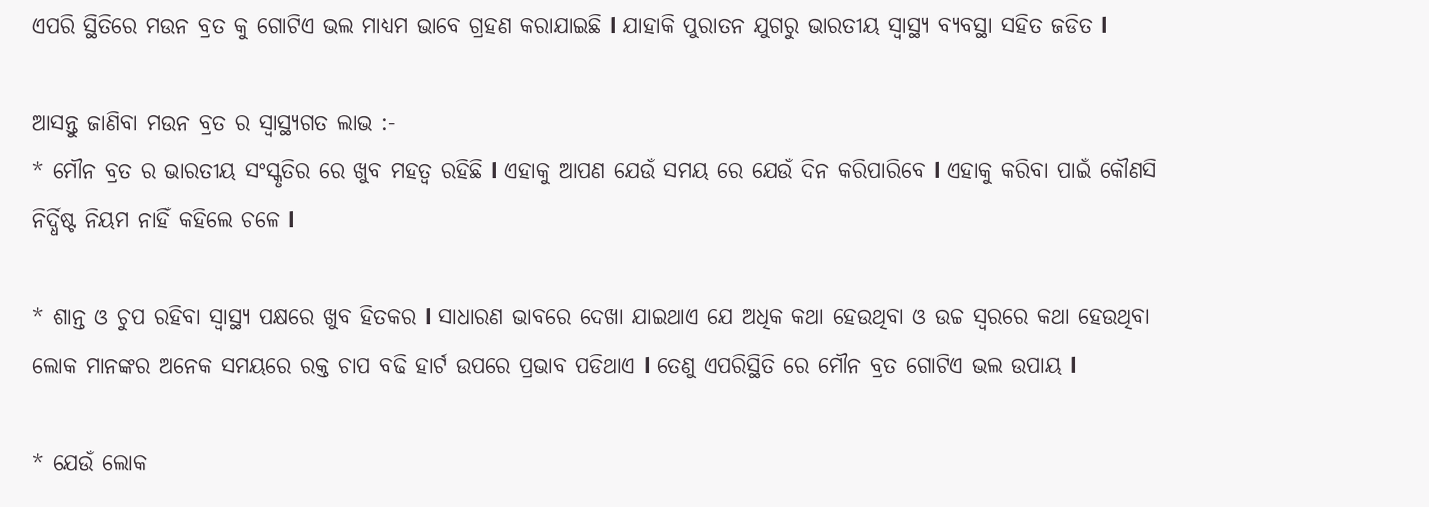ଏପରି ସ୍ଥିତିରେ ମଉନ ବ୍ରତ କୁ ଗୋଟିଏ ଭଲ ମାଧ୍ୟମ ଭାବେ ଗ୍ରହଣ କରାଯାଇଛି l ଯାହାକି ପୁରାତନ ଯୁଗରୁ ଭାରତୀୟ ସ୍ୱାସ୍ଥ୍ୟ ବ୍ୟବସ୍ଥା ସହିତ ଜଡିତ l

ଆସନ୍ତୁ ଜାଣିବା ମଉନ ବ୍ରତ ର ସ୍ୱାସ୍ଥ୍ୟଗତ ଲାଭ :-
* ମୌନ ବ୍ରତ ର ଭାରତୀୟ ସଂସ୍କୃତିର ରେ ଖୁବ ମହତ୍ୱ ରହିଛି l ଏହାକୁ ଆପଣ ଯେଉଁ ସମୟ ରେ ଯେଉଁ ଦିନ କରିପାରିବେ l ଏହାକୁ କରିବା ପାଇଁ କୌଣସି ନିର୍ଦ୍ଧିଷ୍ଟ ନିୟମ ନାହିଁ କହିଲେ ଚଳେ l

* ଶାନ୍ତ ଓ ଚୁପ ରହିବା ସ୍ୱାସ୍ଥ୍ୟ ପକ୍ଷରେ ଖୁବ ହିତକର l ସାଧାରଣ ଭାବରେ ଦେଖା ଯାଇଥାଏ ଯେ ଅଧିକ କଥା ହେଉଥିବା ଓ ଉଚ୍ଚ ସ୍ୱରରେ କଥା ହେଉଥିବା ଲୋକ ମାନଙ୍କର ଅନେକ ସମୟରେ ରକ୍ତ ଚାପ ବଢି ହାର୍ଟ ଉପରେ ପ୍ରଭାବ ପଡିଥାଏ l ତେଣୁ ଏପରିସ୍ଥିତି ରେ ମୌନ ବ୍ରତ ଗୋଟିଏ ଭଲ ଉପାୟ l

* ଯେଉଁ ଲୋକ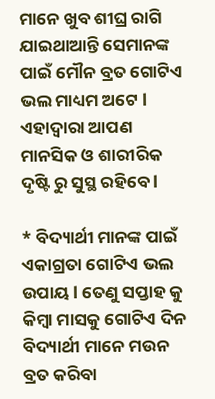ମାନେ ଖୁବ ଶୀଘ୍ର ରାଗି ଯାଇଥାଆନ୍ତି ସେମାନଙ୍କ ପାଇଁ ମୌନ ବ୍ରତ ଗୋଟିଏ ଭଲ ମାଧ୍ୟମ ଅଟେ l ଏହାଦ୍ୱାରା ଆପଣ ମାନସିକ ଓ ଶାରୀରିକ ଦୃଷ୍ଟି ରୁ ସୁସ୍ଥ ରହିବେ l

* ବିଦ୍ୟାର୍ଥୀ ମାନଙ୍କ ପାଇଁ ଏକାଗ୍ରତା ଗୋଟିଏ ଭଲ ଉପାୟ l ତେଣୁ ସପ୍ତାହ କୁ କିମ୍ବା ମାସକୁ ଗୋଟିଏ ଦିନ ବିଦ୍ୟାର୍ଥୀ ମାନେ ମଉନ ବ୍ରତ କରିବା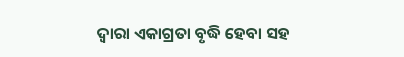ଦ୍ୱାରା ଏକାଗ୍ରତା ବୃଦ୍ଧି ହେବା ସହ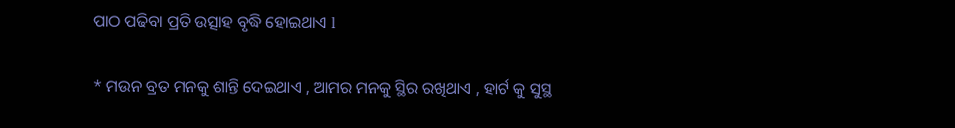ପାଠ ପଢିବା ପ୍ରତି ଉତ୍ସାହ ବୃଦ୍ଧି ହୋଇଥାଏ l

* ମଉନ ବ୍ରତ ମନକୁ ଶାନ୍ତି ଦେଇଥାଏ , ଆମର ମନକୁ ସ୍ଥିର ରଖିଥାଏ , ହାର୍ଟ କୁ ସୁସ୍ଥ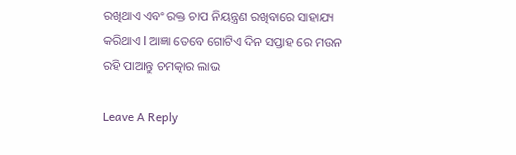ରଖିଥାଏ ଏବଂ ରକ୍ତ ଚାପ ନିୟନ୍ତ୍ରଣ ରଖିବାରେ ସାହାଯ୍ୟ କରିଥାଏ l ଆଜ୍ଞା ତେବେ ଗୋଟିଏ ଦିନ ସପ୍ତାହ ରେ ମଉନ ରହି ପାଆନ୍ତୁ ଚମତ୍କାର ଲାଭ

Leave A Reply